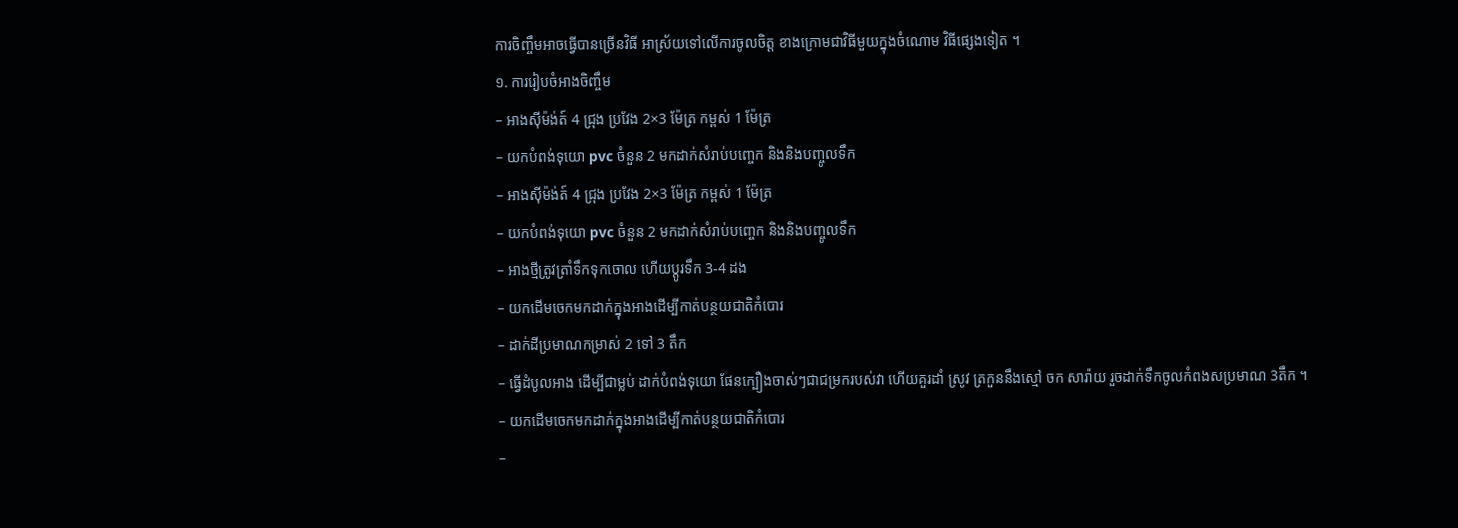ការចិញ្ចឹមអាចធ្វើបានច្រើនវិធី អាស្រ័យទៅលើការចូលចិត្ត ខាងក្រោមជាវិធីមួយក្នុងចំណោម វិធីផ្សេងទៀត ។
១. ការរៀបចំអាងចិញ្ចឹម
– អាងស៊ីម៉ង់ត៍ 4 ជ្រុង ប្រវែង 2×3 ម៉ែត្រ កម្ពស់ 1 ម៉ែត្រ
– យកបំពង់ទុយោ pvc ចំនួន 2 មកដាក់សំរាប់បញ្ចេក និងនិងបញ្ចូលទឹក
– អាងស៊ីម៉ង់ត៍ 4 ជ្រុង ប្រវែង 2×3 ម៉ែត្រ កម្ពស់ 1 ម៉ែត្រ
– យកបំពង់ទុយោ pvc ចំនួន 2 មកដាក់សំរាប់បញ្ចេក និងនិងបញ្ចូលទឹក
– អាងថ្មីត្រូវត្រាំទឹកទុកចោល ហើយប្ដូរទឹក 3-4 ដង
– យកដើមចេកមកដាក់ក្នុងអាងដើម្បីកាត់បន្ថយជាតិកំបោរ
– ដាក់ដីប្រមាណកម្រាស់ 2 ទៅ 3 តឹក
– ធ្វើដំបូលអាង ដើម្បីជាម្លប់ ដាក់បំពង់ទុយោ ផែនក្បឿងចាស់ៗជាជម្រករបស់វា ហើយគួរដាំ ស្រូវ ត្រកួននឹងស្មៅ ចក សារ៉ាយ រួចដាក់ទឹកចូលកំពងសប្រមាណ 3តឹក ។
– យកដើមចេកមកដាក់ក្នុងអាងដើម្បីកាត់បន្ថយជាតិកំបោរ
–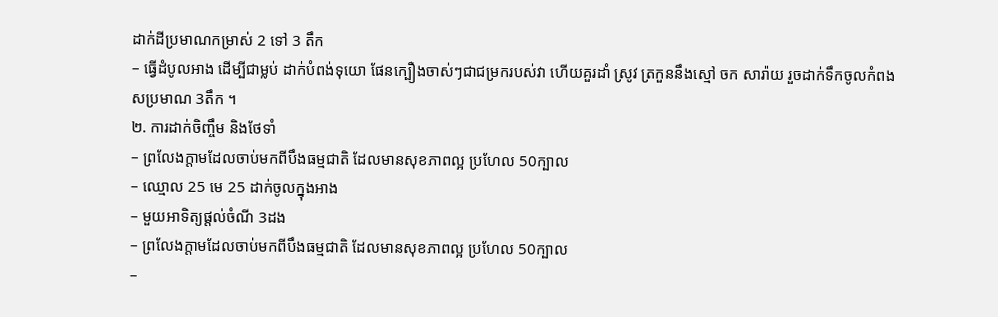ដាក់ដីប្រមាណកម្រាស់ 2 ទៅ 3 តឹក
– ធ្វើដំបូលអាង ដើម្បីជាម្លប់ ដាក់បំពង់ទុយោ ផែនក្បឿងចាស់ៗជាជម្រករបស់វា ហើយគួរដាំ ស្រូវ ត្រកួននឹងស្មៅ ចក សារ៉ាយ រួចដាក់ទឹកចូលកំពងសប្រមាណ 3តឹក ។
២. ការដាក់ចិញ្ចឹម និងថែទាំ
– ព្រលែងក្ដាមដែលចាប់មកពីបឹងធម្មជាតិ ដែលមានសុខភាពល្អ ប្រហែល 50ក្បាល
– ឈ្មោល 25 មេ 25 ដាក់ចូលក្នុងអាង
– មួយអាទិត្យផ្ដល់ចំណី 3ដង
– ព្រលែងក្ដាមដែលចាប់មកពីបឹងធម្មជាតិ ដែលមានសុខភាពល្អ ប្រហែល 50ក្បាល
–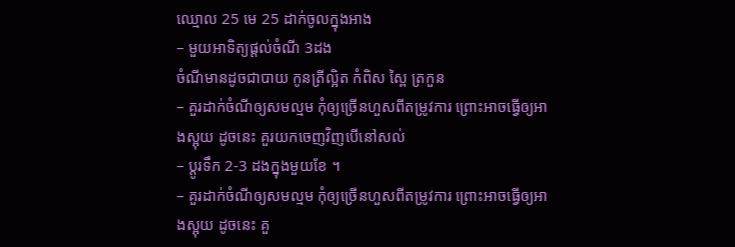ឈ្មោល 25 មេ 25 ដាក់ចូលក្នុងអាង
– មួយអាទិត្យផ្ដល់ចំណី 3ដង
ចំណីមានដូចជាបាយ កូនត្រីល្អិត កំពិស ស្ពៃ ត្រកួន
– គួរដាក់ចំណីឲ្យសមល្មម កុំឲ្យច្រើនហួសពីតម្រូវការ ព្រោះអាចធ្វើឲ្យអាងស្អុយ ដូចនេះ គួរយកចេញវិញបើនៅសល់
– ប្ដូរទឹក 2-3 ដងក្នុងមួយខែ ។
– គួរដាក់ចំណីឲ្យសមល្មម កុំឲ្យច្រើនហួសពីតម្រូវការ ព្រោះអាចធ្វើឲ្យអាងស្អុយ ដូចនេះ គួ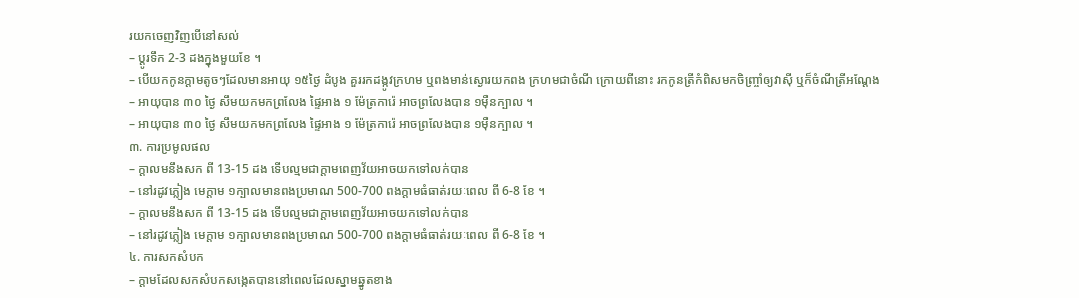រយកចេញវិញបើនៅសល់
– ប្ដូរទឹក 2-3 ដងក្នុងមួយខែ ។
– បើយកកូនក្ដាមតូចៗដែលមានអាយុ ១៥ថ្ងៃ ដំបូង គួររកដង្កូវក្រហម ឬពងមាន់ស្ងោរយកពង ក្រហមជាចំណី ក្រោយពីនោះ រកកូនត្រីកំពិសមកចិញ្ច្រាំឲ្យវាស៊ី ឬក៏ចំណីត្រីអណ្ដែង
– អាយុបាន ៣០ ថ្ងៃ សឹមយកមកព្រលែង ផ្ទៃអាង ១ ម៉ែត្រការ៉េ អាចព្រលែងបាន ១ម៉ឺនក្បាល ។
– អាយុបាន ៣០ ថ្ងៃ សឹមយកមកព្រលែង ផ្ទៃអាង ១ ម៉ែត្រការ៉េ អាចព្រលែងបាន ១ម៉ឺនក្បាល ។
៣. ការប្រមូលផល
– ក្ដាលមនឹងសក ពី 13-15 ដង ទើបល្មមជាក្ដាមពេញវ័យអាចយកទៅលក់បាន
– នៅរដូវភ្លៀង មេក្ដាម ១ក្បាលមានពងប្រមាណ 500-700 ពងក្ដាមធំធាត់រយៈពេល ពី 6-8 ខែ ។
– ក្ដាលមនឹងសក ពី 13-15 ដង ទើបល្មមជាក្ដាមពេញវ័យអាចយកទៅលក់បាន
– នៅរដូវភ្លៀង មេក្ដាម ១ក្បាលមានពងប្រមាណ 500-700 ពងក្ដាមធំធាត់រយៈពេល ពី 6-8 ខែ ។
៤. ការសកសំបក
– ក្ដាមដែលសកសំបកសង្កេតបាននៅពេលដែលស្នាមឆ្នូតខាង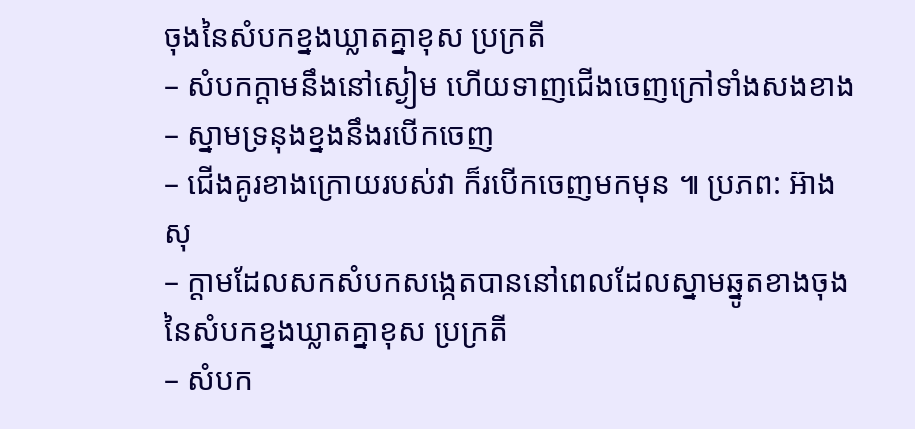ចុងនៃសំបកខ្នងឃ្លាតគ្នាខុស ប្រក្រតី
– សំបកក្ដាមនឹងនៅស្ងៀម ហើយទាញជើងចេញក្រៅទាំងសងខាង
– ស្នាមទ្រនុងខ្នងនឹងរបើកចេញ
– ជើងគូរខាងក្រោយរបស់វា ក៏របើកចេញមកមុន ៕ ប្រភព: អ៊ាង សុ
– ក្ដាមដែលសកសំបកសង្កេតបាននៅពេលដែលស្នាមឆ្នូតខាងចុងនៃសំបកខ្នងឃ្លាតគ្នាខុស ប្រក្រតី
– សំបក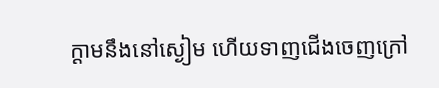ក្ដាមនឹងនៅស្ងៀម ហើយទាញជើងចេញក្រៅ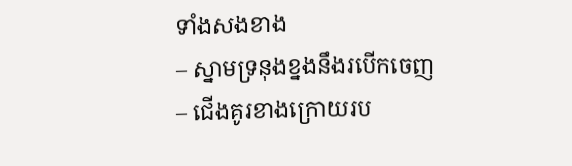ទាំងសងខាង
– ស្នាមទ្រនុងខ្នងនឹងរបើកចេញ
– ជើងគូរខាងក្រោយរប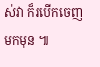ស់វា ក៏របើកចេញមកមុន ៕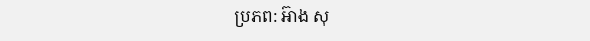ប្រភព: អ៊ាង សុ